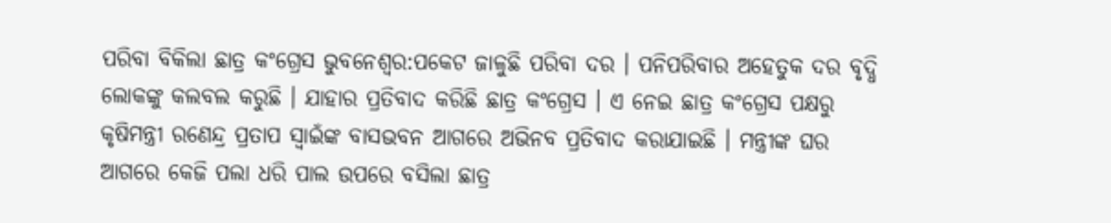ପରିବା ବିକିଲା ଛାତ୍ର କଂଗ୍ରେସ ଭୁବନେଶ୍ବର:ପକେଟ ଜାଳୁଛି ପରିବା ଦର । ପନିପରିବାର ଅହେତୁକ ଦର ବୃଦ୍ଧି ଲୋକଙ୍କୁ କଲବଲ କରୁଛି । ଯାହାର ପ୍ରତିବାଦ କରିଛି ଛାତ୍ର କଂଗ୍ରେସ । ଏ ନେଇ ଛାତ୍ର କଂଗ୍ରେସ ପକ୍ଷରୁ କୃଷିମନ୍ତ୍ରୀ ରଣେନ୍ଦ୍ର ପ୍ରତାପ ସ୍ବାଇଁଙ୍କ ବାସଭବନ ଆଗରେ ଅଭିନବ ପ୍ରତିବାଦ କରାଯାଇଛି । ମନ୍ତ୍ରୀଙ୍କ ଘର ଆଗରେ କେଜି ପଲା ଧରି ପାଲ ଉପରେ ବସିଲା ଛାତ୍ର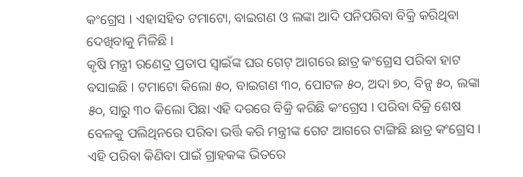କଂଗ୍ରେସ । ଏହାସହିତ ଟମାଟୋ, ବାଇଗଣ ଓ ଲଙ୍କା ଆଦି ପନିପରିବା ବିକ୍ରି କରିଥିବା ଦେଖିବାକୁ ମିଳିଛି ।
କୃଷି ମନ୍ତ୍ରୀ ରଣେଦ୍ର ପ୍ରତାପ ସ୍ବାଇଁଙ୍କ ଘର ଗେଟ୍ ଆଗରେ ଛାତ୍ର କଂଗ୍ରେସ ପରିବା ହାଟ ବସାଇଛି । ଟମାଟୋ କିଲୋ ୫୦, ବାଇଗଣ ୩୦, ପୋଟଳ ୫୦, ଅଦା ୭୦, ବିନ୍ସ ୫୦, ଲଙ୍କା ୫୦, ସାରୁ ୩୦ କିଲୋ ପିଛା ଏହି ଦରରେ ବିକ୍ରି କରିଛି କଂଗ୍ରେସ । ପରିବା ବିକ୍ରି ଶେଷ ବେଳକୁ ପଲିଥିନରେ ପରିବା ଭର୍ତ୍ତି କରି ମନ୍ତ୍ରୀଙ୍କ ଗେଟ ଆଗରେ ଟାଙ୍ଗିଛି ଛାତ୍ର କଂଗ୍ରେସ । ଏହି ପରିବା କିଣିବା ପାଇଁ ଗ୍ରାହକଙ୍କ ଭିତରେ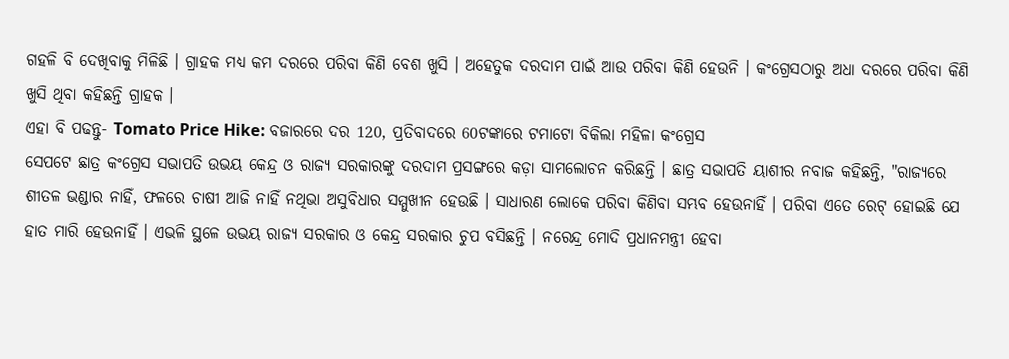ଗହଳି ବି ଦେଖିବାକୁ ମିଳିଛି । ଗ୍ରାହକ ମଧ୍ୟ କମ ଦରରେ ପରିବା କିଣି ବେଶ ଖୁସି । ଅହେତୁକ ଦରଦାମ ପାଇଁ ଆଉ ପରିବା କିଣି ହେଉନି । କଂଗ୍ରେସଠାରୁ ଅଧା ଦରରେ ପରିବା କିଣି ଖୁସି ଥିବା କହିଛନ୍ତି ଗ୍ରାହକ ।
ଏହା ବି ପଢନ୍ତୁ- Tomato Price Hike: ବଜାରରେ ଦର 120, ପ୍ରତିବାଦରେ 60ଟଙ୍କାରେ ଟମାଟୋ ବିକିଲା ମହିଳା କଂଗ୍ରେସ
ସେପଟେ ଛାତ୍ର କଂଗ୍ରେସ ସଭାପତି ଉଭୟ କେନ୍ଦ୍ର ଓ ରାଜ୍ୟ ସରକାରଙ୍କୁ ଦରଦାମ ପ୍ରସଙ୍ଗରେ କଡ଼ା ସାମଲୋଚନ କରିଛନ୍ତି । ଛାତ୍ର ସଭାପତି ୟାଶୀର ନବାଜ କହିଛନ୍ତି, "ରାଜ୍ୟରେ ଶୀତଳ ଭଣ୍ଡାର ନାହିଁ, ଫଳରେ ଚାଷୀ ଆଜି ନାହିଁ ନଥିଭା ଅସୁବିଧାର ସମ୍ମୁଖୀନ ହେଉଛି । ସାଧାରଣ ଲୋକେ ପରିବା କିଣିବା ସମ୍ଭବ ହେଉନାହିଁ । ପରିବା ଏତେ ରେଟ୍ ହୋଇଛି ଯେ ହାତ ମାରି ହେଉନାହିଁ । ଏଭଳି ସ୍ଥଳେ ଉଭୟ ରାଜ୍ୟ ସରକାର ଓ କେନ୍ଦ୍ର ସରକାର ଚୁପ ବସିଛନ୍ତି । ନରେନ୍ଦ୍ର ମୋଦି ପ୍ରଧାନମନ୍ତ୍ରୀ ହେବା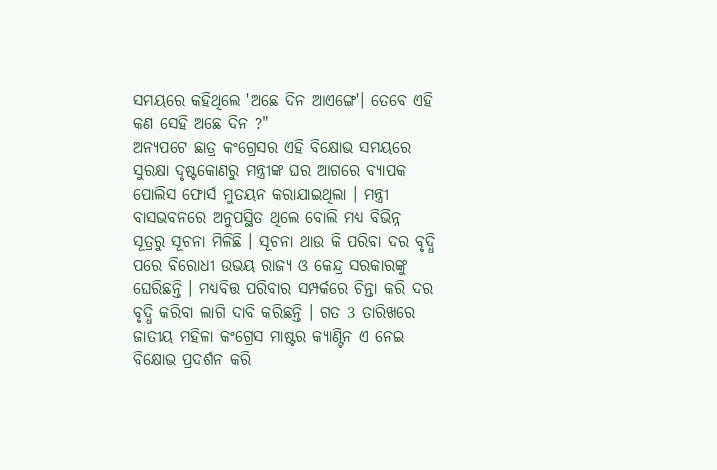ସମୟରେ କହିଥିଲେ 'ଅଛେ ଦିନ ଆଏଙ୍ଗେ'। ତେବେ ଏହି କଣ ସେହି ଅଛେ ଦିନ ?"
ଅନ୍ୟପଟେ ଛାତ୍ର କଂଗ୍ରେସର ଏହି ବିକ୍ଷୋଭ ସମୟରେ ସୁରକ୍ଷା ଦୃଷ୍ଟକୋଣରୁ ମନ୍ତ୍ରୀଙ୍କ ଘର ଆଗରେ ବ୍ୟାପକ ପୋଲିସ ଫୋର୍ସ ମୁତୟନ କରାଯାଇଥିଲା । ମନ୍ତ୍ରୀ ବାସଭବନରେ ଅନୁପସ୍ଥିତ ଥିଲେ ବୋଲି ମଧ୍ୟ ବିଭିନ୍ନ ସୂତ୍ରରୁ ସୂଚନା ମିଳିଛି । ସୂଚନା ଥାଉ କି ପରିବା ଦର ବୃଦ୍ଧି ପରେ ବିରୋଧୀ ଉଭୟ ରାଜ୍ୟ ଓ କେନ୍ଦ୍ର ସରକାରଙ୍କୁ ଘେରିଛନ୍ତି । ମଧ୍ୟବିତ୍ତ ପରିବାର ସମ୍ପର୍କରେ ଚିନ୍ତା କରି ଦର ବୃଦ୍ଧି କରିବା ଲାଗି ଦାବି କରିଛନ୍ତି । ଗତ 3 ତାରିଖରେ ଜାତୀୟ ମହିଳା କଂଗ୍ରେସ ମାଷ୍ଟର କ୍ୟାଣ୍ଟିନ ଏ ନେଇ ବିକ୍ଷୋଭ ପ୍ରଦର୍ଶନ କରି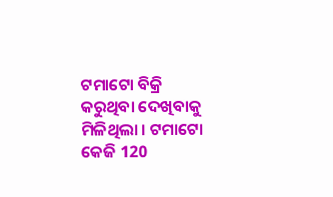ଟମାଟୋ ବିକ୍ରି କରୁଥିବା ଦେଖିବାକୁ ମିଳିଥିଲା । ଟମାଟୋ କେଜି 120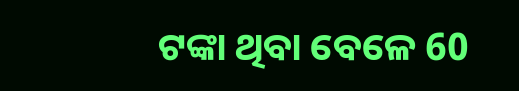ଟଙ୍କା ଥିବା ବେଳେ 60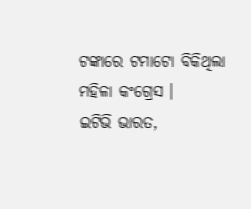ଟଙ୍କାରେ ଟମାଟୋ ବିକିଥିଲା ମହିଳା କଂଗ୍ରେସ ।
ଇଟିଭି ଭାରତ,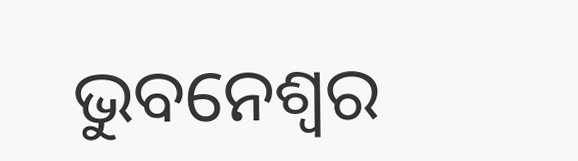ଭୁବନେଶ୍ବର